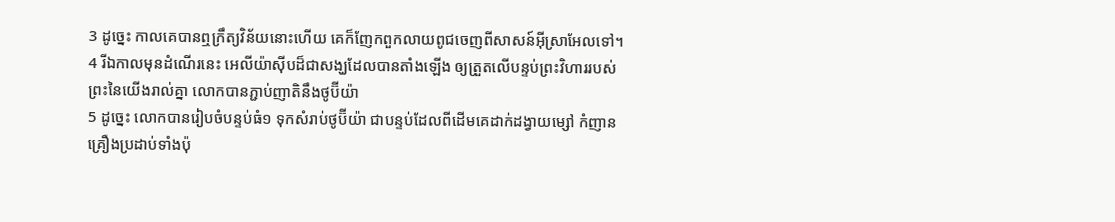3 ដូច្នេះ កាលគេបានឮក្រឹត្យវិន័យនោះហើយ គេក៏ញែកពួកលាយពូជចេញពីសាសន៍អ៊ីស្រាអែលទៅ។
4 រីឯកាលមុនដំណើរនេះ អេលីយ៉ាស៊ីបដ៏ជាសង្ឃដែលបានតាំងឡើង ឲ្យត្រួតលើបន្ទប់ព្រះវិហាររបស់ព្រះនៃយើងរាល់គ្នា លោកបានភ្ជាប់ញាតិនឹងថូប៊ីយ៉ា
5 ដូច្នេះ លោកបានរៀបចំបន្ទប់ធំ១ ទុកសំរាប់ថូប៊ីយ៉ា ជាបន្ទប់ដែលពីដើមគេដាក់ដង្វាយម្សៅ កំញាន គ្រឿងប្រដាប់ទាំងប៉ុ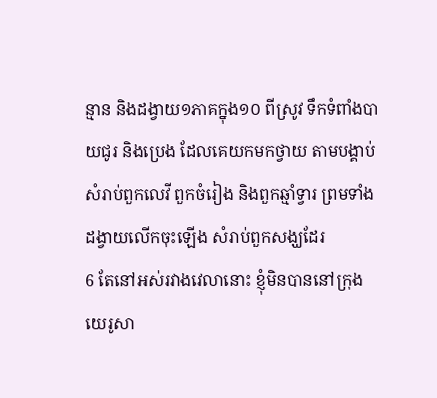ន្មាន និងដង្វាយ១ភាគក្នុង១០ ពីស្រូវ ទឹកទំពាំងបាយជូរ និងប្រេង ដែលគេយកមកថ្វាយ តាមបង្គាប់សំរាប់ពួកលេវី ពួកចំរៀង និងពួកឆ្មាំទ្វារ ព្រមទាំងដង្វាយលើកចុះឡើង សំរាប់ពួកសង្ឃដែរ
6 តែនៅអស់រវាងវេលានោះ ខ្ញុំមិនបាននៅក្រុងយេរូសា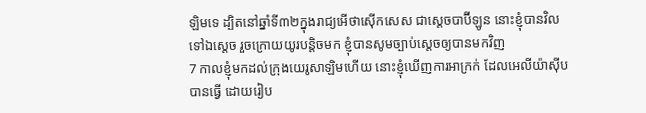ឡិមទេ ដ្បិតនៅឆ្នាំទី៣២ក្នុងរាជ្យអើថាស៊ើកសេស ជាស្តេចបាប៊ីឡូន នោះខ្ញុំបានវិលទៅឯស្តេច រួចក្រោយយូរបន្តិចមក ខ្ញុំបានសូមច្បាប់ស្តេចឲ្យបានមកវិញ
7 កាលខ្ញុំមកដល់ក្រុងយេរូសាឡិមហើយ នោះខ្ញុំឃើញការអាក្រក់ ដែលអេលីយ៉ាស៊ីបបានធ្វើ ដោយរៀប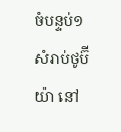ចំបន្ទប់១សំរាប់ថូប៊ីយ៉ា នៅ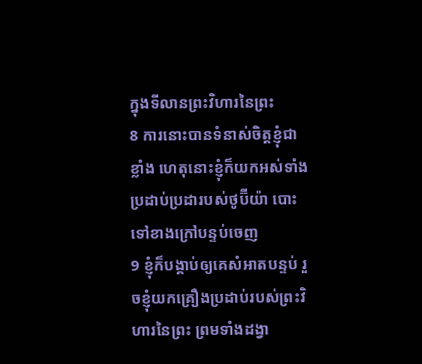ក្នុងទីលានព្រះវិហារនៃព្រះ
8 ការនោះបានទំនាស់ចិត្តខ្ញុំជាខ្លាំង ហេតុនោះខ្ញុំក៏យកអស់ទាំងប្រដាប់ប្រដារបស់ថូប៊ីយ៉ា បោះទៅខាងក្រៅបន្ទប់ចេញ
9 ខ្ញុំក៏បង្គាប់ឲ្យគេសំអាតបន្ទប់ រួចខ្ញុំយកគ្រឿងប្រដាប់របស់ព្រះវិហារនៃព្រះ ព្រមទាំងដង្វា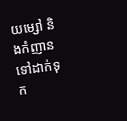យម្សៅ និងកំញាន ទៅដាក់ទុក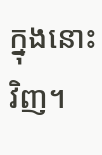ក្នុងនោះវិញ។